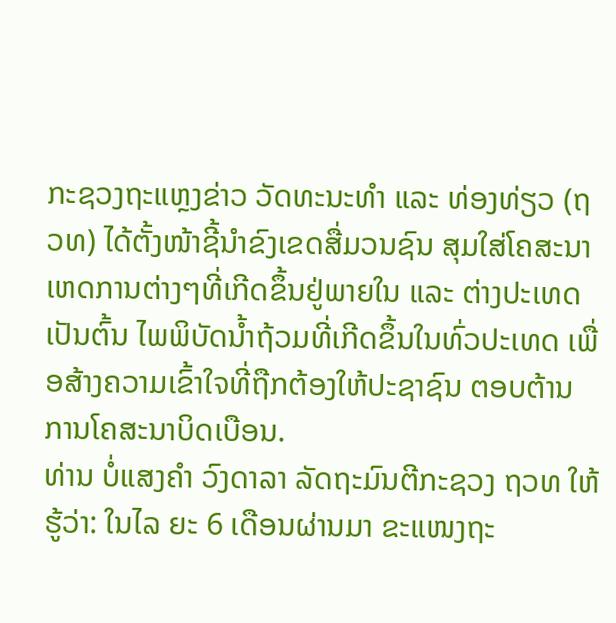ກະຊວງຖະແຫຼງຂ່າວ ວັດທະນະທຳ ແລະ ທ່ອງທ່ຽວ (ຖວທ) ໄດ້ຕັ້ງໜ້າຊີ້ນຳຂົງເຂດສື່ມວນຊົນ ສຸມໃສ່ໂຄສະນາເຫດການຕ່າງໆທີ່ເກີດຂຶ້ນຢູ່ພາຍໃນ ແລະ ຕ່າງປະເທດ ເປັນຕົ້ນ ໄພພິບັດນ້ຳຖ້ວມທີ່ເກີດຂຶ້ນໃນທົ່ວປະເທດ ເພື່ອສ້າງຄວາມເຂົ້າໃຈທີ່ຖືກຕ້ອງໃຫ້ປະຊາຊົນ ຕອບຕ້ານການໂຄສະນາບິດເບືອນ.
ທ່ານ ບໍ່ແສງຄຳ ວົງດາລາ ລັດຖະມົນຕີກະຊວງ ຖວທ ໃຫ້ຮູ້ວ່າ: ໃນໄລ ຍະ 6 ເດືອນຜ່ານມາ ຂະແໜງຖະ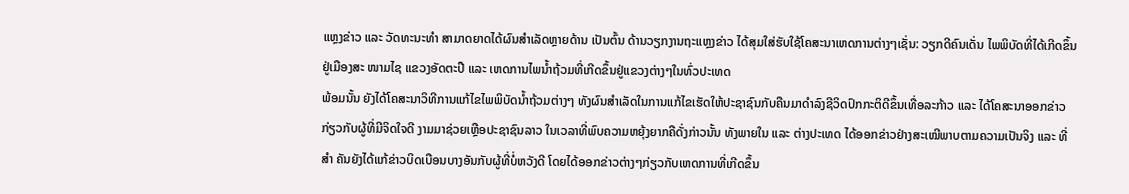ແຫຼງຂ່າວ ແລະ ວັດທະນະທຳ ສາມາດຍາດໄດ້ຜົນສຳເລັດຫຼາຍດ້ານ ເປັນຕົ້ນ ດ້ານວຽກງານຖະແຫຼງຂ່າວ ໄດ້ສຸມໃສ່ຮັບໃຊ້ໂຄສະນາເຫດການຕ່າງໆເຊັ່ນ: ວຽກດີຄົນເດັ່ນ ໄພພິບັດທີ່ໄດ້ເກີດຂຶ້ນຢູ່ເມືອງສະ ໜາມໄຊ ແຂວງອັດຕະປື ແລະ ເຫດການໄພນ້ຳຖ້ວມທີ່ເກີດຂຶ້ນຢູ່ແຂວງຕ່າງໆໃນທົ່ວປະເທດ
ພ້ອມນັ້ນ ຍັງໄດ້ໂຄສະນາວິທີການແກ້ໄຂໄພພິບັດນ້ຳຖ້ວມຕ່າງໆ ທັງຜົນສຳເລັດໃນການແກ້ໄຂເຮັດໃຫ້ປະຊາຊົນກັບຄືນມາດຳລົງຊີວິດປົກກະຕິດີຂຶ້ນເທື່ອລະກ້າວ ແລະ ໄດ້ໂຄສະນາອອກຂ່າວກ່ຽວກັບຜູ້ທີ່ມີຈິດໃຈດີ ງາມມາຊ່ວຍເຫຼືອປະຊາຊົນລາວ ໃນເວລາທີ່ພົບຄວາມຫຍຸ້ງຍາກຄືດັ່ງກ່າວນັ້ນ ທັງພາຍໃນ ແລະ ຕ່າງປະເທດ ໄດ້ອອກຂ່າວຢ່າງສະເໝີພາບຕາມຄວາມເປັນຈິງ ແລະ ທີ່ສຳ ຄັນຍັງໄດ້ແກ້ຂ່າວບິດເບືອນບາງອັນກັບຜູ້ທີ່ບໍ່ຫວັງດີ ໂດຍໄດ້ອອກຂ່າວຕ່າງໆກ່ຽວກັບເຫດການທີ່ເກີດຂຶ້ນ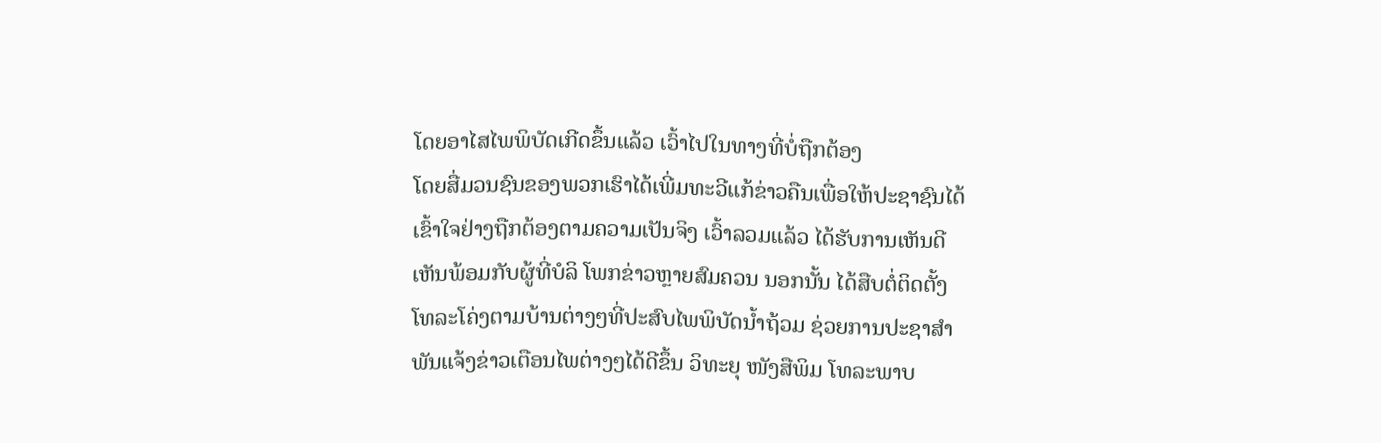ໂດຍອາໄສໄພພິບັດເກີດຂຶ້ນແລ້ວ ເວົ້າໄປໃນທາງທີ່ບໍ່ຖືກຕ້ອງ
ໂດຍສື່ມວນຊົນຂອງພວກເຮົາໄດ້ເພີ່ມທະວີແກ້ຂ່າວຄືນເພື່ອໃຫ້ປະຊາຊົນໄດ້ເຂົ້າໃຈຢ່າງຖືກຕ້ອງຕາມຄວາມເປັນຈິງ ເວົ້າລວມແລ້ວ ໄດ້ຮັບການເຫັນດີເຫັນພ້ອມກັບຜູ້ທີ່ບໍລິ ໂພກຂ່າວຫຼາຍສົມຄວນ ນອກນັ້ນ ໄດ້ສືບຕໍ່ຕິດຕັ້ງໂທລະໂຄ່ງຕາມບ້ານຕ່າງໆທີ່ປະສົບໄພພິບັດນ້ຳຖ້ວມ ຊ່ວຍການປະຊາສຳພັນແຈ້ງຂ່າວເຕືອນໄພຕ່າງໆໄດ້ດີຂຶ້ນ ວິທະຍຸ ໜັງສືພິມ ໂທລະພາບ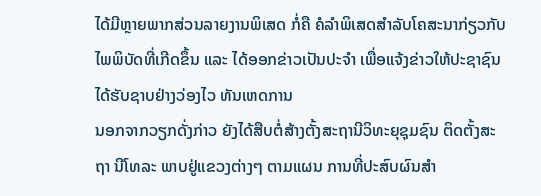ໄດ້ມີຫຼາຍພາກສ່ວນລາຍງານພິເສດ ກໍ່ຄື ຄໍລຳພິເສດສຳລັບໂຄສະນາກ່ຽວກັບໄພພິບັດທີ່ເກີດຂຶ້ນ ແລະ ໄດ້ອອກຂ່າວເປັນປະຈຳ ເພື່ອແຈ້ງຂ່າວໃຫ້ປະຊາຊົນໄດ້ຮັບຊາບຢ່າງວ່ອງໄວ ທັນເຫດການ
ນອກຈາກວຽກດັ່ງກ່າວ ຍັງໄດ້ສືບຕໍ່ສ້າງຕັ້ງສະຖານີວິທະຍຸຊຸມຊົນ ຕິດຕັ້ງສະ ຖາ ນີໂທລະ ພາບຢູ່ແຂວງຕ່າງໆ ຕາມແຜນ ການທີ່ປະສົບຜົນສຳ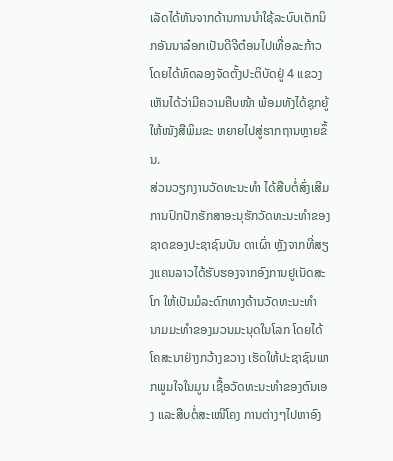ເລັດໄດ້ຫັນຈາກດ້ານການນຳໃຊ້ລະບົບເຕັກນິກອັນນາລ໋ອກເປັນດີຈີຕ໋ອນໄປເທື່ອລະກ້າວ ໂດຍໄດ້ທົດລອງຈັດຕັ້ງປະຕິບັດຢູ່ 4 ແຂວງເຫັນໄດ້ວ່າມີຄວາມຄືບໜ້າ ພ້ອມທັງໄດ້ຊຸກຍູ້ໃຫ້ໜັງສືພິມຂະ ຫຍາຍໄປສູ່ຮາກຖານຫຼາຍຂຶ້ນ.
ສ່ວນວຽກງານວັດທະນະທຳ ໄດ້ສືບຕໍ່ສົ່ງເສີມການປົກປັກຮັກສາອະນຸຮັກວັດທະນະທຳຂອງຊາດຂອງປະຊາຊົນບັນ ດາເຜົ່າ ຫຼັງຈາກທີ່ສຽງແຄນລາວໄດ້ຮັບຮອງຈາກອົງການຢູເນັດສະໂກ ໃຫ້ເປັນມໍລະດົກທາງດ້ານວັດທະນະທຳ ນາມມະທຳຂອງມວນມະນຸດໃນໂລກ ໂດຍໄດ້ໂຄສະນາຢ່າງກວ້າງຂວາງ ເຮັດໃຫ້ປະຊາຊົນພາກພູມໃຈໃນມູນ ເຊື້ອວັດທະນະທຳຂອງຕົນເອງ ແລະສືບຕໍ່ສະເໜີໂຄງ ການຕ່າງໆໄປຫາອົງ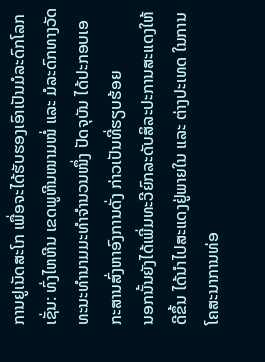ການຢູເນັດສະໂກ ເພື່ອຈະໄດ້ຮັບຮອງເອົາເປັນມໍລະດົກໂລກເຊັ່ນ: ທົ່ງໄຫຫີນ ເຂດພູຫີນໜາມໜໍ່ ແລະ ມໍລະດົກທາງວັດທະນະທຳນາມມະທຳຈຳນວນໜຶ່ງ ປັດຈຸບັນ ໄດ້ປະກອບເອກະສານສົ່ງຫາອົງການດັ່ງ ກ່າວເປັນທີ່ຮຽບຮ້ອຍ
ນອກນັ້ນຍັງໄດ້ເພີ່ມທະວີຍົກລະດັບສິລະປະການສະແດງໃຫ້ດີຂຶ້ນ ໄດ້ນຳໄປສະແດງຢູ່ພາຍໃນ ແລະ ຕ່າງປະເທດ ໃນການໂຄສະນາການທ່ອ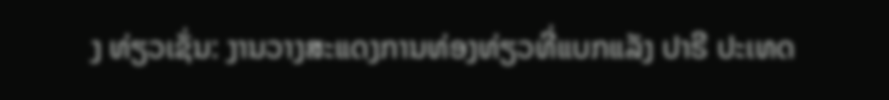ງ ທ່ຽວເຊັ່ນ: ງານວາງສະແດງການທ່ອງທ່ຽວທີ່ແບກແລັງ ປາຣີ ປະເທດ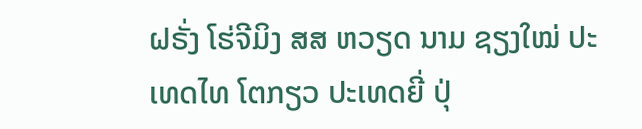ຝຣັ່ງ ໂຮ່ຈີມິງ ສສ ຫວຽດ ນາມ ຊຽງໃໝ່ ປະເທດໄທ ໂຕກຽວ ປະເທດຍີ່ ປຸ່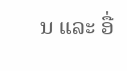ນ ແລະ ອື່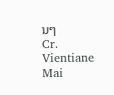ນໆ
Cr. Vientiane Mai